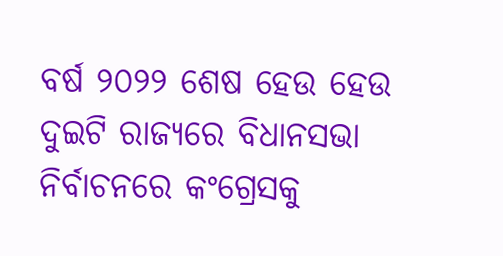ବର୍ଷ ୨୦୨୨ ଶେଷ ହେଉ ହେଉ ଦୁଇଟି ରାଜ୍ୟରେ ବିଧାନସଭା ନିର୍ବାଚନରେ କଂଗ୍ରେସକୁ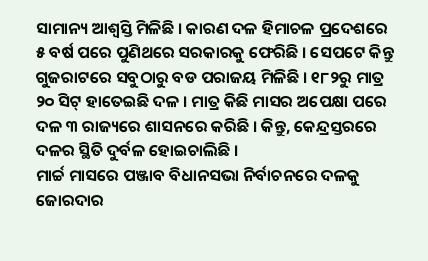ସାମାନ୍ୟ ଆଶ୍ୱସ୍ତି ମିଳିଛି । କାରଣ ଦଳ ହିମାଚଳ ପ୍ରଦେଶରେ ୫ ବର୍ଷ ପରେ ପୁଣିଥରେ ସରକାରକୁ ଫେରିଛି । ସେପଟେ କିନ୍ତୁ ଗୁଜରାଟରେ ସବୁଠାରୁ ବଡ ପରାଜୟ ମିଳିଛି । ୧୮୨ରୁ ମାତ୍ର ୨୦ ସିଟ୍ ହାତେଇଛି ଦଳ । ମାତ୍ର କିଛି ମାସର ଅପେକ୍ଷା ପରେ ଦଳ ୩ ରାଜ୍ୟରେ ଶାସନରେ କରିଛି । କିନ୍ତୁ, କେନ୍ଦ୍ରସ୍ତରରେ ଦଳର ସ୍ଥିତି ଦୁର୍ବଳ ହୋଇଚାଲିଛି ।
ମାର୍ଚ୍ଚ ମାସରେ ପଞ୍ଜାବ ବିଧାନସଭା ନିର୍ବାଚନରେ ଦଳକୁ ଜୋରଦାର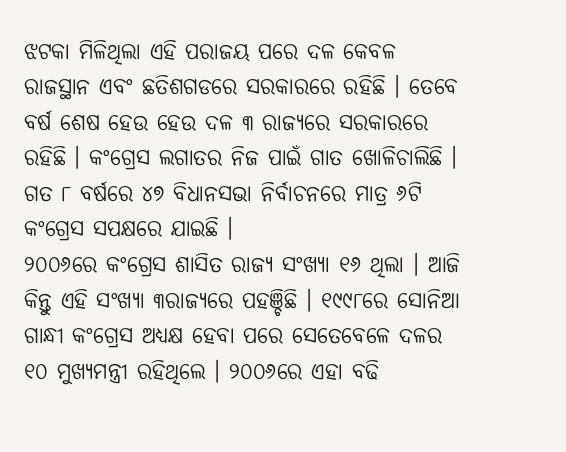ଝଟକା ମିଳିଥିଲା ଏହି ପରାଜୟ ପରେ ଦଳ କେବଳ ରାଜସ୍ଥାନ ଏବଂ ଛତିଶଗଡରେ ସରକାରରେ ରହିଛି । ତେବେ ବର୍ଷ ଶେଷ ହେଉ ହେଉ ଦଳ ୩ ରାଜ୍ୟରେ ସରକାରରେ ରହିଛି । କଂଗ୍ରେସ ଲଗାତର ନିଜ ପାଇଁ ଗାତ ଖୋଳିଚାଲିଛି । ଗତ ୮ ବର୍ଷରେ ୪୭ ବିଧାନସଭା ନିର୍ବାଚନରେ ମାତ୍ର ୬ଟି କଂଗ୍ରେସ ସପକ୍ଷରେ ଯାଇଛି ।
୨୦୦୬ରେ କଂଗ୍ରେସ ଶାସିତ ରାଜ୍ୟ ସଂଖ୍ୟା ୧୬ ଥିଲା । ଆଜି କିନ୍ତୁ ଏହି ସଂଖ୍ୟା ୩ରାଜ୍ୟରେ ପହଞ୍ଚିଛି । ୧୯୯୮ରେ ସୋନିଆ ଗାନ୍ଧୀ କଂଗ୍ରେସ ଅଧ୍ୟକ୍ଷ ହେବା ପରେ ସେତେବେଳେ ଦଳର ୧୦ ମୁଖ୍ୟମନ୍ତ୍ରୀ ରହିଥିଲେ । ୨୦୦୬ରେ ଏହା ବଢି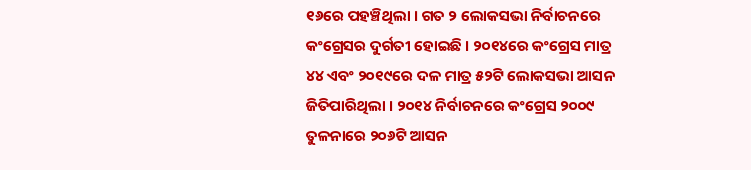୧୬ରେ ପହଞ୍ଚିଥିଲା । ଗତ ୨ ଲୋକସଭା ନିର୍ବାଚନରେ କଂଗ୍ରେସର ଦୁର୍ଗତୀ ହୋଇଛି । ୨୦୧୪ରେ କଂଗ୍ରେସ ମାତ୍ର ୪୪ ଏବଂ ୨୦୧୯ରେ ଦଳ ମାତ୍ର ୫୨ଟି ଲୋକସଭା ଆସନ ଜିତିପାରିଥିଲା । ୨୦୧୪ ନିର୍ବାଚନରେ କଂଗ୍ରେସ ୨୦୦୯ ତୁଳନାରେ ୨୦୬ଟି ଆସନ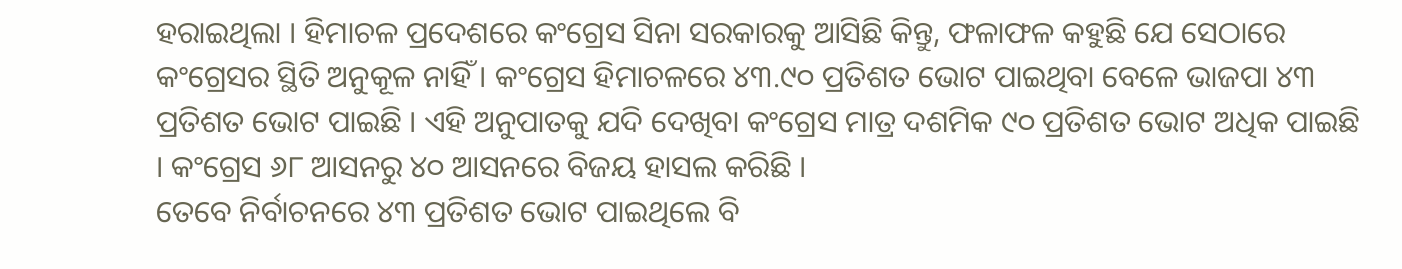ହରାଇଥିଲା । ହିମାଚଳ ପ୍ରଦେଶରେ କଂଗ୍ରେସ ସିନା ସରକାରକୁ ଆସିଛି କିନ୍ତୁ, ଫଳାଫଳ କହୁଛି ଯେ ସେଠାରେ କଂଗ୍ରେସର ସ୍ଥିତି ଅନୁକୂଳ ନାହିଁ । କଂଗ୍ରେସ ହିମାଚଳରେ ୪୩.୯୦ ପ୍ରତିଶତ ଭୋଟ ପାଇଥିବା ବେଳେ ଭାଜପା ୪୩ ପ୍ରତିଶତ ଭୋଟ ପାଇଛି । ଏହି ଅନୁପାତକୁ ଯଦି ଦେଖିବା କଂଗ୍ରେସ ମାତ୍ର ଦଶମିକ ୯୦ ପ୍ରତିଶତ ଭୋଟ ଅଧିକ ପାଇଛି । କଂଗ୍ରେସ ୬୮ ଆସନରୁ ୪୦ ଆସନରେ ବିଜୟ ହାସଲ କରିଛି ।
ତେବେ ନିର୍ବାଚନରେ ୪୩ ପ୍ରତିଶତ ଭୋଟ ପାଇଥିଲେ ବି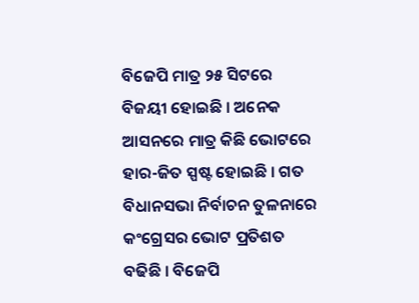ବିଜେପି ମାତ୍ର ୨୫ ସିଟରେ ବିଜୟୀ ହୋଇଛି । ଅନେକ ଆସନରେ ମାତ୍ର କିଛି ଭୋଟରେ ହାର-ଜିତ ସ୍ପଷ୍ଟ ହୋଇଛି । ଗତ ବିଧାନସଭା ନିର୍ବାଚନ ତୁଳନାରେ କଂଗ୍ରେସର ଭୋଟ ପ୍ରତିଶତ ବଢିଛି । ବିଜେପି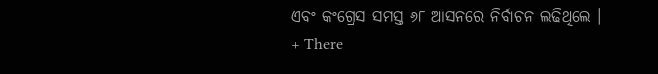ଏବଂ କଂଗ୍ରେସ ସମସ୍ତ ୬୮ ଆସନରେ ନିର୍ବାଚନ ଲଢିଥିଲେ ।
+ There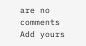are no comments
Add yours